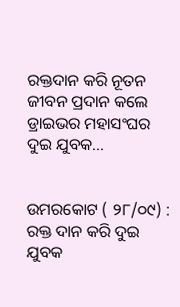ରକ୍ତଦାନ କରି ନୂତନ ଜୀବନ ପ୍ରଦାନ କଲେ ଡ୍ରାଇଭର ମହାସଂଘର ଦୁଇ ଯୁବକ…


ଉମରକୋଟ ( ୨୮/୦୯) : ରକ୍ତ ଦାନ କରି ଦୁଇ ଯୁବକ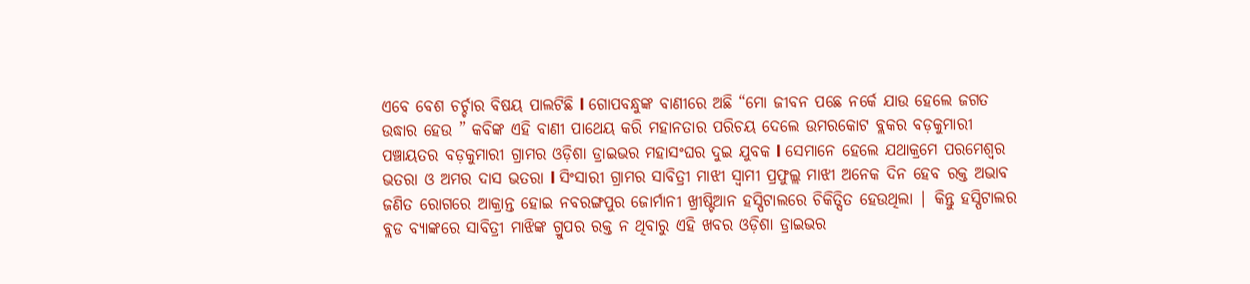ଏବେ ବେଶ ଚର୍ଚ୍ଚାର ବିଷୟ ପାଲଟିଛି l ଗୋପବନ୍ଧୁଙ୍କ ବାଣୀରେ ଅଛି “ମୋ ଜୀବନ ପଛେ ନର୍କେ ଯାଉ ହେଲେ ଜଗତ ଉଦ୍ଧାର ହେଉ ” କବିଙ୍କ ଏହି ବାଣୀ ପାଥେୟ କରି ମହାନତାର ପରିଚୟ ଦେଲେ ଉମରକୋଟ ବ୍ଲକର ବଡ଼କୁମାରୀ ପଞ୍ଚାୟତର ବଡ଼କୁମାରୀ ଗ୍ରାମର ଓଡ଼ିଶା ଡ୍ରାଇଭର ମହାସଂଘର ଦୁଇ ଯୁବକ l ସେମାନେ ହେଲେ ଯଥାକ୍ରମେ ପରମେଶ୍ୱର ଭତରା ଓ ଅମର ଦାସ ଭତରା l ସିଂସାରୀ ଗ୍ରାମର ସାବିତ୍ରୀ ମାଝୀ ସ୍ୱାମୀ ପ୍ରଫୁଲ୍ଲ ମାଝୀ ଅନେକ ଦିନ ହେବ ରକ୍ତ ଅଭାବ ଜଣିତ ରୋଗରେ ଆକ୍ରାନ୍ତ ହୋଇ ନବରଙ୍ଗପୁର ଜୋର୍ମାନୀ ଖ୍ରୀଷ୍ଟିଆନ ହସ୍ପିଟାଲରେ ଚିକିତ୍ସିତ ହେଉଥିଲା | କିନ୍ତୁ ହସ୍ପିଟାଲର ବ୍ଲଡ ବ୍ୟାଙ୍କରେ ସାବିତ୍ରୀ ମାଝିଙ୍କ ଗ୍ରୁପର ରକ୍ତ ନ ଥିବାରୁ ଏହି ଖବର ଓଡ଼ିଶା ଡ୍ରାଇଭର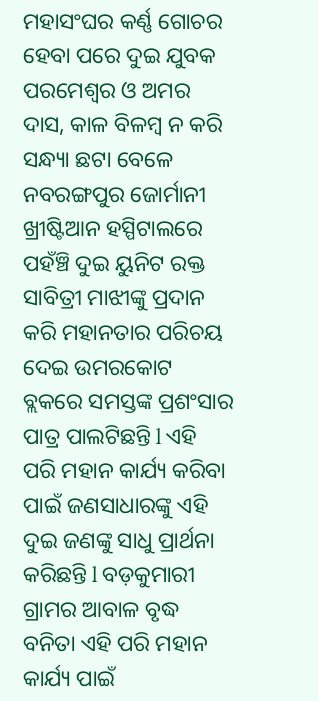ମହାସଂଘର କର୍ଣ୍ଣ ଗୋଚର ହେବା ପରେ ଦୁଇ ଯୁବକ ପରମେଶ୍ୱର ଓ ଅମର ଦାସ, କାଳ ବିଳମ୍ବ ନ କରି ସନ୍ଧ୍ୟା ଛଟା ବେଳେ ନବରଙ୍ଗପୁର ଜୋର୍ମାନୀ ଖ୍ରୀଷ୍ଟିଆନ ହସ୍ପିଟାଲରେ ପହଁଞ୍ଚି ଦୁଇ ୟୁନିଟ ରକ୍ତ ସାବିତ୍ରୀ ମାଝୀଙ୍କୁ ପ୍ରଦାନ କରି ମହାନତାର ପରିଚୟ ଦେଇ ଉମରକୋଟ ବ୍ଲକରେ ସମସ୍ତଙ୍କ ପ୍ରଶଂସାର ପାତ୍ର ପାଲଟିଛନ୍ତି l ଏହି ପରି ମହାନ କାର୍ଯ୍ୟ କରିବା ପାଇଁ ଜଣସାଧାରଙ୍କୁ ଏହି ଦୁଇ ଜଣଙ୍କୁ ସାଧୁ ପ୍ରାର୍ଥନା କରିଛନ୍ତି l ବଡ଼କୁମାରୀ ଗ୍ରାମର ଆବାଳ ବୃଦ୍ଧ ବନିତା ଏହି ପରି ମହାନ କାର୍ଯ୍ୟ ପାଇଁ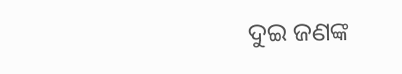ଦୁଇ ଜଣଙ୍କ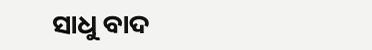ସାଧୁ ବାଦ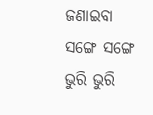ଜଣାଇବା ସଙ୍ଗେ ସଙ୍ଗେ ଭୁରି ଭୁରି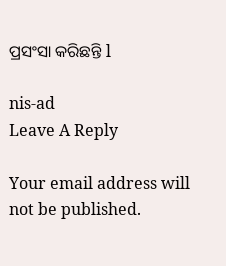ପ୍ରସଂସା କରିଛନ୍ତି l

nis-ad
Leave A Reply

Your email address will not be published.